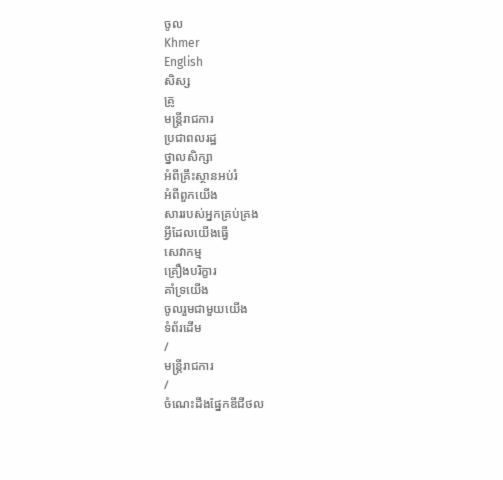ចូល
Khmer
English
សិស្ស
គ្រូ
មន្ត្រីរាជការ
ប្រជាពលរដ្ឋ
ថ្នាលសិក្សា
អំពីគ្រឹះស្ថានអប់រំ
អំពីពួកយើង
សាររបស់អ្នកគ្រប់គ្រង
អ្វីដែលយើងធ្វើ
សេវាកម្ម
គ្រឿងបរិក្ខារ
គាំទ្រយើង
ចូលរួមជាមួយយើង
ទំព័រដើម
/
មន្ត្រីរាជការ
/
ចំណេះដឹងផ្នែកឌីជីថល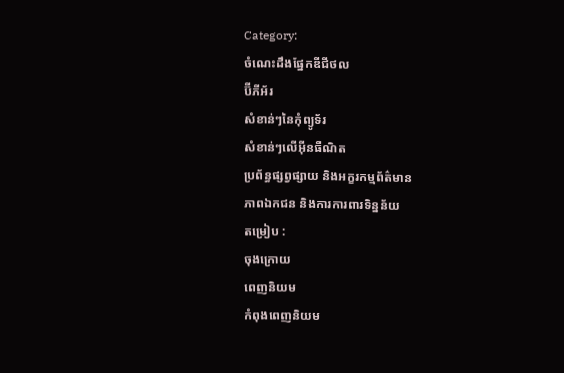Category:
ចំណេះដឹងផ្នែកឌីជីថល
ប៊ីភីអ័រ
សំខាន់ៗនៃកុំព្យូទ័រ
សំខាន់ៗលើអ៊ីនធឺណិត
ប្រព័ន្ធផ្សព្វផ្សាយ និងអក្ខរកម្មព័ត៌មាន
ភាពឯកជន និងការការពារទិន្នន័យ
តម្រៀប :
ចុងក្រោយ
ពេញនិយម
កំពុងពេញនិយម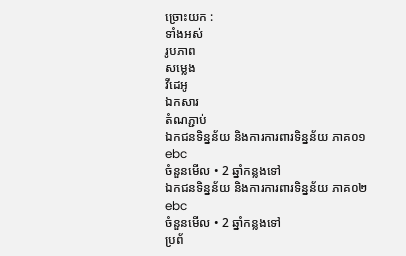ច្រោះយក :
ទាំងអស់
រូបភាព
សម្លេង
វីដេអូ
ឯកសារ
តំណភ្ជាប់
ឯកជនទិន្នន័យ និងការការពារទិន្នន័យ ភាគ០១
ebc
ចំនួនមើល • 2 ឆ្នាំកន្លងទៅ
ឯកជនទិន្នន័យ និងការការពារទិន្នន័យ ភាគ០២
ebc
ចំនួនមើល • 2 ឆ្នាំកន្លងទៅ
ប្រព័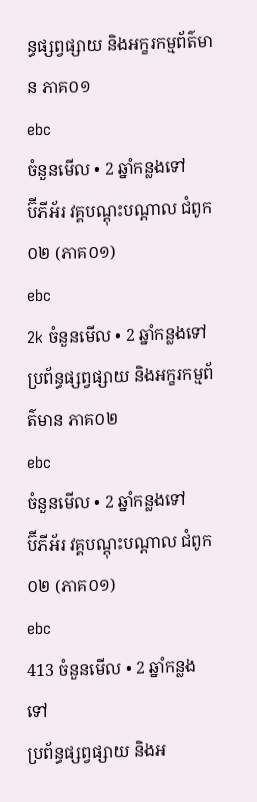ន្ធផ្សព្វផ្សាយ និងអក្ខរកម្មព័ត៌មាន ភាគ០១
ebc
ចំនួនមើល • 2 ឆ្នាំកន្លងទៅ
ប៊ីភីអ័រ វគ្គបណ្តុះបណ្តាល ជំពូក០២ (ភាគ០១)
ebc
2k ចំនួនមើល • 2 ឆ្នាំកន្លងទៅ
ប្រព័ន្ធផ្សព្វផ្សាយ និងអក្ខរកម្មព័ត៌មាន ភាគ០២
ebc
ចំនួនមើល • 2 ឆ្នាំកន្លងទៅ
ប៊ីភីអ័រ វគ្គបណ្តុះបណ្តាល ជំពូក០២ (ភាគ០១)
ebc
413 ចំនួនមើល • 2 ឆ្នាំកន្លងទៅ
ប្រព័ន្ធផ្សព្វផ្សាយ និងអ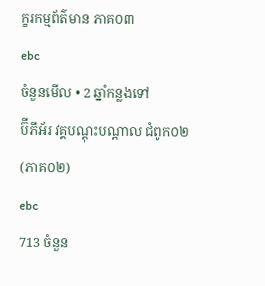ក្ខរកម្មព័ត៌មាន ភាគ០៣
ebc
ចំនួនមើល • 2 ឆ្នាំកន្លងទៅ
ប៊ីភីអ័រ វគ្គបណ្តុះបណ្តាល ជំពូក០២ (ភាគ០២)
ebc
713 ចំនួន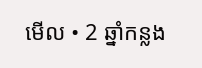មើល • 2 ឆ្នាំកន្លង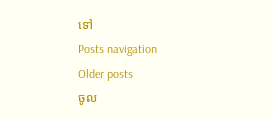ទៅ
Posts navigation
Older posts
ចូល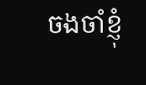ចងចាំខ្ញុំ